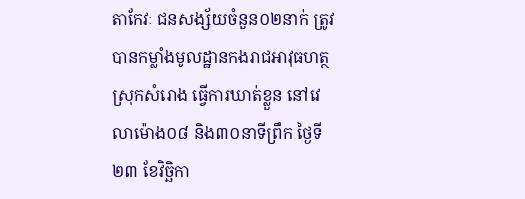តាកែវៈ ជនសង្ស័យចំនួន០២នាក់ ត្រូវបានកម្លាំងមូលដ្ឋានកងរាជអាវុធហត្ថស្រុកសំរោង ធ្វើការឃាត់ខ្លួន នៅវេលាម៉ោង០៨ និង៣០នាទីព្រឹក ថ្ងៃទី២៣ ខែវិច្ឆិកា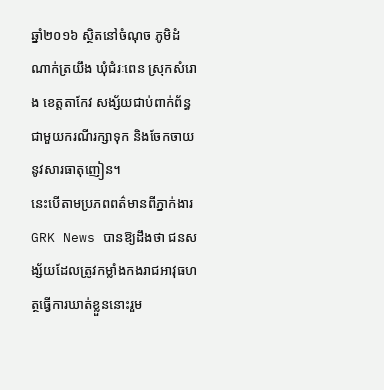ឆ្នាំ២០១៦ ស្ថិតនៅចំណុច ភូមិដំណាក់ត្រយឹង ឃំុជំរៈពេន ស្រុកសំរោង ខេត្តតាកែវ សង្ស័យជាប់ពាក់ព័ន្ធជាមួយករណីរក្សាទុក និងចែកចាយនូវសារធាតុញៀន។
នេះបើតាមប្រភពពត៌មានពីភ្នាក់ងារ GRK News បានឱ្យដឹងថា ជនសង្ស័យដែលត្រូវកម្លាំងកងរាជអាវុធហត្ថធ្វើការឃាត់ខ្លួននោះរួម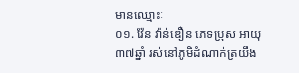មានឈ្មោះៈ
០១. វ៉ែន វ៉ាន់ឌឿន ភេទប្រុស អាយុ៣៧ឆ្នាំ រស់នៅភូមិដំណាក់ត្រយឹង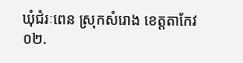ឃំុជំរៈពេន ស្រុកសំរោង ខេត្តតាកែវ
០២.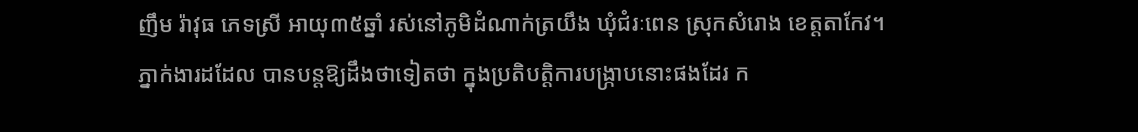ញឹម រ៉ាវុធ ភេទស្រី អាយុ៣៥ឆ្នាំ រស់នៅភូមិដំណាក់ត្រយឹង ឃំុជំរៈពេន ស្រុកសំរោង ខេត្តតាកែវ។
ភ្នាក់ងារដដែល បានបន្តឱ្យដឹងថាទៀតថា ក្នុងប្រតិបត្តិការបង្ក្រាបនោះផងដែរ ក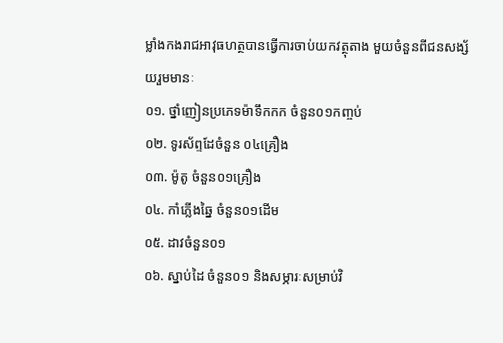ម្លាំងកងរាជអាវុធហត្ថបានធ្វើការចាប់យកវត្ថុតាង មួយចំនួនពីជនសង្ស័យរួមមានៈ
០១. ថ្នាំញៀនប្រភេទម៉ាទឹកកក ចំនួន០១កញ្ចប់
០២. ទូរស័ព្ទដែចំនួន ០៤គ្រឿង
០៣. ម៉ូតូ ចំនួន០១គ្រឿង
០៤. កាំភ្លើងឆ្នៃ ចំនួន០១ដើម
០៥. ដាវចំនួន០១
០៦. ស្នាប់ដៃ ចំនួន០១ និងសម្ភារៈសម្រាប់វិ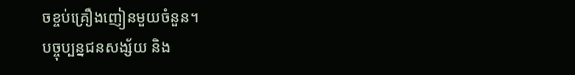ចខ្ចប់គ្រឿងញៀនមួយចំនួន។
បច្ចុប្បន្នជនសង្ស័យ និង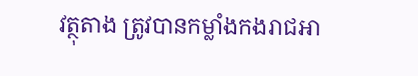វត្ថុតាង ត្រូវបានកម្លាំងកងរាជអា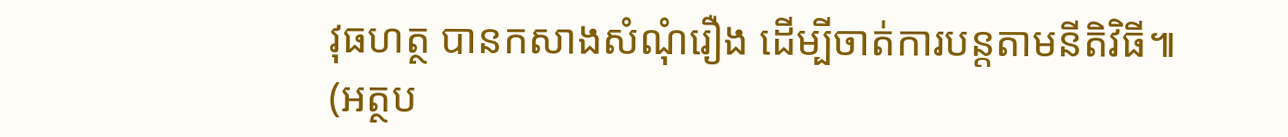វុធហត្ថ បានកសាងសំណុំរឿង ដើម្បីចាត់ការបន្តតាមនីតិវិធី៕
(អត្ថប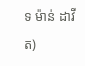ទ ម៉ាន់ ដាវីត)